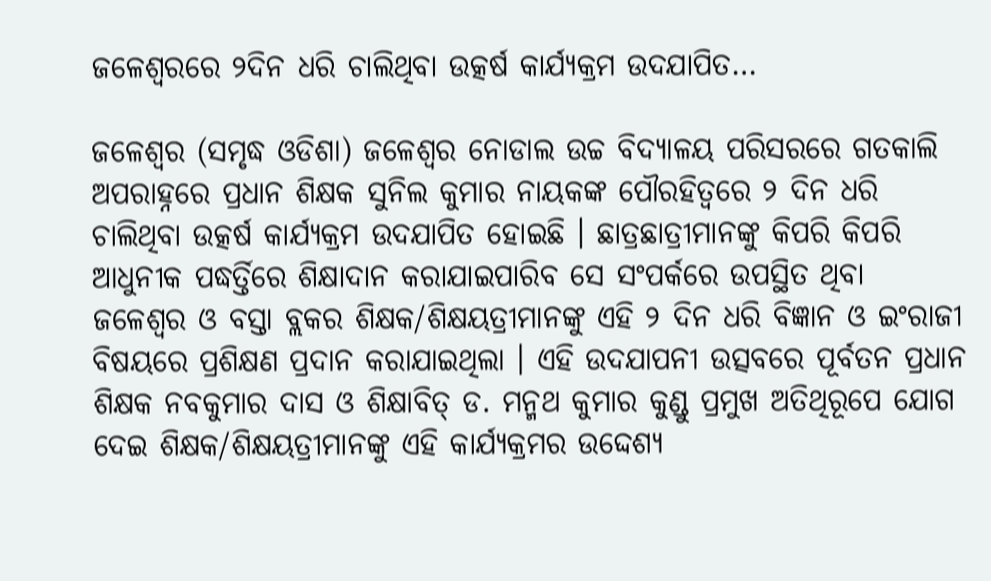ଜଳେଶ୍ୱରରେ ୨ଦିନ ଧରି ଚାଲିଥିବା ଉତ୍କର୍ଷ କାର୍ଯ୍ୟକ୍ରମ ଉଦଯାପିତ…

ଜଳେଶ୍ୱର (ସମୃଦ୍ଧ ଓଡିଶା) ଜଳେଶ୍ୱର ନୋଡାଲ ଉଚ୍ଚ ବିଦ୍ୟାଳୟ ପରିସରରେ ଗତକାଲି ଅପରାହ୍ନରେ ପ୍ରଧାନ ଶିକ୍ଷକ ସୁନିଲ କୁମାର ନାୟକଙ୍କ ପୌରହିତ୍ୱରେ ୨ ଦିନ ଧରି ଚାଲିଥିବା ଉତ୍କର୍ଷ କାର୍ଯ୍ୟକ୍ରମ ଉଦଯାପିତ ହୋଇଛି । ଛାତ୍ରଛାତ୍ରୀମାନଙ୍କୁ କିପରି କିପରି ଆଧୁନୀକ ପଦ୍ଧର୍ତ୍ତିରେ ଶିକ୍ଷାଦାନ କରାଯାଇପାରିବ ସେ ସଂପର୍କରେ ଉପସ୍ଥିତ ଥିବା ଜଳେଶ୍ୱର ଓ ବସ୍ତା ବ୍ଲକର ଶିକ୍ଷକ/ଶିକ୍ଷୟତ୍ରୀମାନଙ୍କୁ ଏହି ୨ ଦିନ ଧରି ବିଜ୍ଞାନ ଓ ଇଂରାଜୀ ବିଷୟରେ ପ୍ରଶିକ୍ଷଣ ପ୍ରଦାନ କରାଯାଇଥିଲା । ଏହି ଉଦଯାପନୀ ଉତ୍ସବରେ ପୂର୍ବତନ ପ୍ରଧାନ ଶିକ୍ଷକ ନବକୁମାର ଦାସ ଓ ଶିକ୍ଷାବିତ୍ ଡ. ମନ୍ମଥ କୁମାର କୁଣ୍ଡୁ ପ୍ରମୁଖ ଅତିଥିରୂପେ ଯୋଗ ଦେଇ ଶିକ୍ଷକ/ଶିକ୍ଷୟତ୍ରୀମାନଙ୍କୁ ଏହି କାର୍ଯ୍ୟକ୍ରମର ଉଦ୍ଦେଶ୍ୟ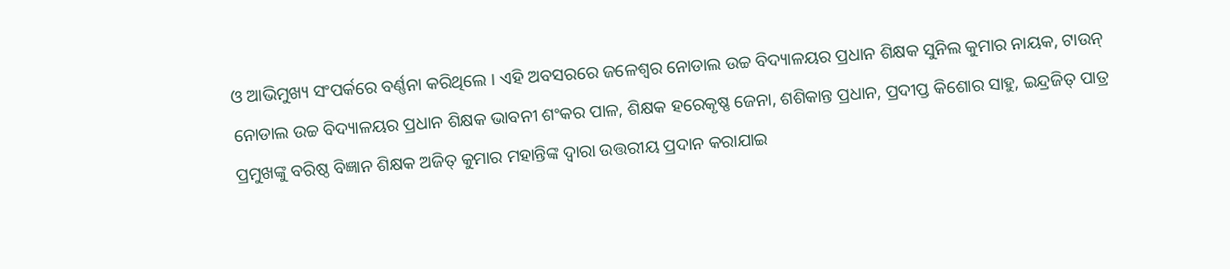ଓ ଆଭିମୁଖ୍ୟ ସଂପର୍କରେ ବର୍ଣ୍ଣନା କରିଥିଲେ । ଏହି ଅବସରରେ ଜଳେଶ୍ୱର ନୋଡାଲ ଉଚ୍ଚ ବିଦ୍ୟାଳୟର ପ୍ରଧାନ ଶିକ୍ଷକ ସୁନିଲ କୁମାର ନାୟକ, ଟାଉନ୍ ନୋଡାଲ ଉଚ୍ଚ ବିଦ୍ୟାଳୟର ପ୍ରଧାନ ଶିକ୍ଷକ ଭାବନୀ ଶଂକର ପାଳ, ଶିକ୍ଷକ ହରେକୃଷ୍ଣ ଜେନା, ଶଶିକାନ୍ତ ପ୍ରଧାନ, ପ୍ରଦୀପ୍ତ କିଶୋର ସାହୁ, ଇନ୍ଦ୍ରଜିତ୍ ପାତ୍ର ପ୍ରମୁଖଙ୍କୁ ବରିଷ୍ଠ ବିଜ୍ଞାନ ଶିକ୍ଷକ ଅଜିତ୍ କୁମାର ମହାନ୍ତିଙ୍କ ଦ୍ୱାରା ଉତ୍ତରୀୟ ପ୍ରଦାନ କରାଯାଇ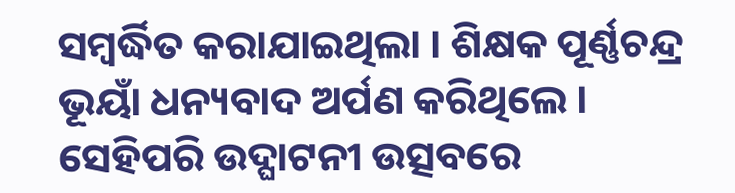ସମ୍ବର୍ଦ୍ଧିତ କରାଯାଇଥିଲା । ଶିକ୍ଷକ ପୂର୍ଣ୍ଣଚନ୍ଦ୍ର ଭୂୟାଁ ଧନ୍ୟବାଦ ଅର୍ପଣ କରିଥିଲେ । ସେହିପରି ଉଦ୍ଘାଟନୀ ଉତ୍ସବରେ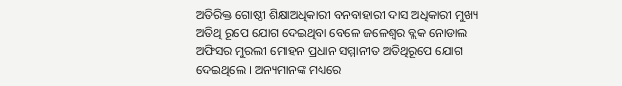ଅତିରିକ୍ତ ଗୋଷ୍ଠୀ ଶିକ୍ଷାଅଧିକାରୀ ବନବାହାରୀ ଦାସ ଅଧିକାରୀ ମୁଖ୍ୟ ଅତିଥି ରୂପେ ଯୋଗ ଦେଇଥିବା ବେଳେ ଜଳେଶ୍ୱର ବ୍ଲକ ନୋଡାଲ ଅଫିସର ମୁରଲୀ ମୋହନ ପ୍ରଧାନ ସମ୍ମାନୀତ ଅତିଥିରୂପେ ଯୋଗ ଦେଇଥିଲେ । ଅନ୍ୟମାନଙ୍କ ମଧ୍ୟରେ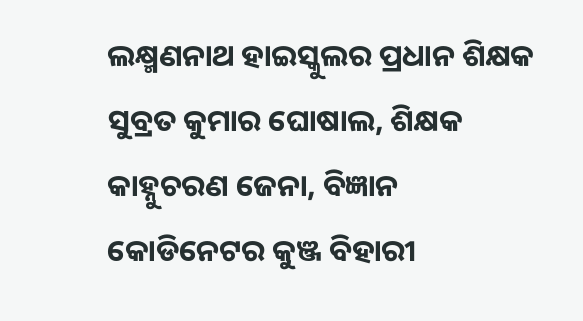ଲକ୍ଷ୍ମଣନାଥ ହାଇସ୍କୁଲର ପ୍ରଧାନ ଶିକ୍ଷକ ସୁବ୍ରତ କୁମାର ଘୋଷାଲ, ଶିକ୍ଷକ କାହ୍ନୁଚରଣ ଜେନା, ବିଜ୍ଞାନ କୋଡିନେଟର କୁଞ୍ଜ ବିହାରୀ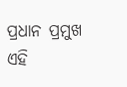ପ୍ରଧାନ ପ୍ରମୁଖ ଏହି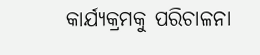କାର୍ଯ୍ୟକ୍ରମକୁ ପରିଚାଳନା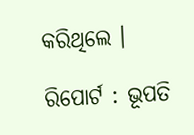କରିଥିଲେ ।

ରିପୋର୍ଟ : ଭୂପତି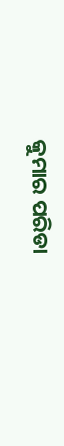କୁମାର ପରିଡା